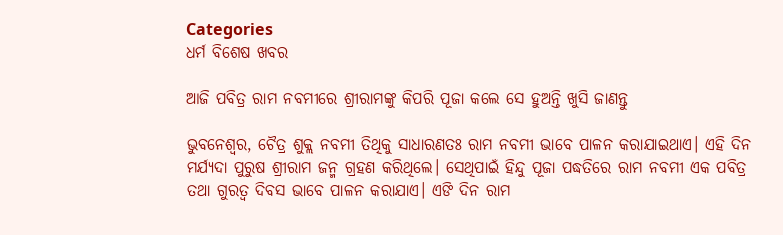Categories
ଧର୍ମ ବିଶେଷ ଖବର

ଆଜି ପବିତ୍ର ରାମ ନବମୀରେ ଶ୍ରୀରାମଙ୍କୁ କିପରି ପୂଜା କଲେ ସେ ହୁଅନ୍ତି ଖୁସି ଜାଣନ୍ତୁ

ଭୁବନେଶ୍ବର, ଚୈତ୍ର ଶୁକ୍ଲ ନବମୀ ତିଥିକୁ ସାଧାରଣତଃ ରାମ ନବମୀ ଭାବେ ପାଳନ କରାଯାଇଥାଏ। ଏହି ଦିନ ମର୍ଯ୍ୟଦା ପୁରୁଷ ଶ୍ରୀରାମ ଜନ୍ମ ଗ୍ରହଣ କରିଥିଲେ। ସେଥିପାଇଁ ହିନ୍ଦୁ ପୂଜା ପଦ୍ଧତିରେ ରାମ ନବମୀ ଏକ ପବିତ୍ର ତଥା ଗୁରତ୍ବ ଦିବସ ଭାବେ ପାଳନ କରାଯାଏ। ଏଙି ଦିନ ରାମ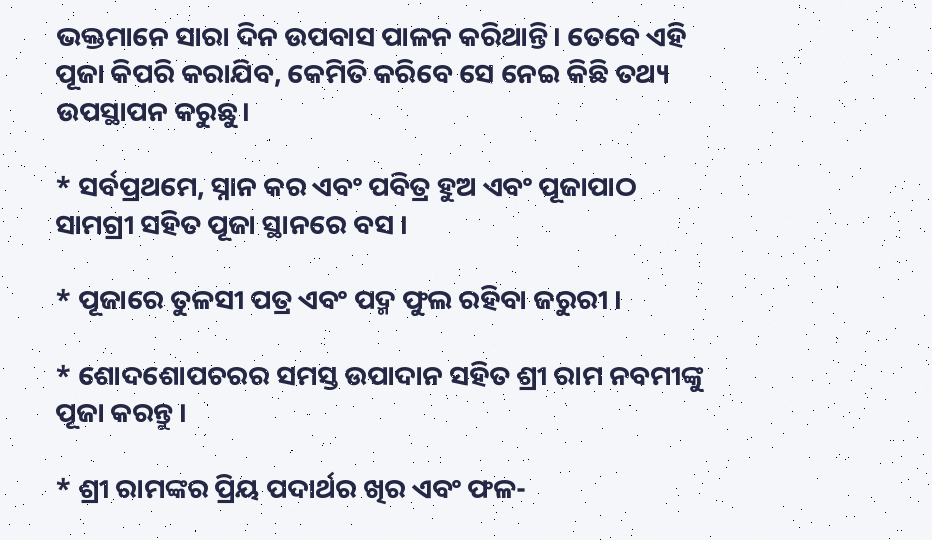ଭକ୍ତମାନେ ସାରା ଦିନ ଉପବାସ ପାଳନ କରିଥାନ୍ତି। ତେବେ ଏହି ପୂଜା କିପରି କରାଯିବ, କେମିତି କରିବେ ସେ ନେଇ କିଛି ତଥ୍ୟ ଉପସ୍ଥାପନ କରୁଛୁ।

* ସର୍ବପ୍ରଥମେ, ସ୍ନାନ କର ଏବଂ ପବିତ୍ର ହୁଅ ଏବଂ ପୂଜାପାଠ ସାମଗ୍ରୀ ସହିତ ପୂଜା ସ୍ଥାନରେ ବସ ।

* ପୂଜାରେ ତୁଳସୀ ପତ୍ର ଏବଂ ପଦ୍ମ ଫୁଲ ରହିବା ଜରୁରୀ ।

* ଶୋଦଶୋପଚରର ସମସ୍ତ ଉପାଦାନ ସହିତ ଶ୍ରୀ ରାମ ନବମୀଙ୍କୁ ପୂଜା କରନ୍ତୁ ।

* ଶ୍ରୀ ରାମଙ୍କର ପ୍ରିୟ ପଦାର୍ଥର ଖିର ଏବଂ ଫଳ-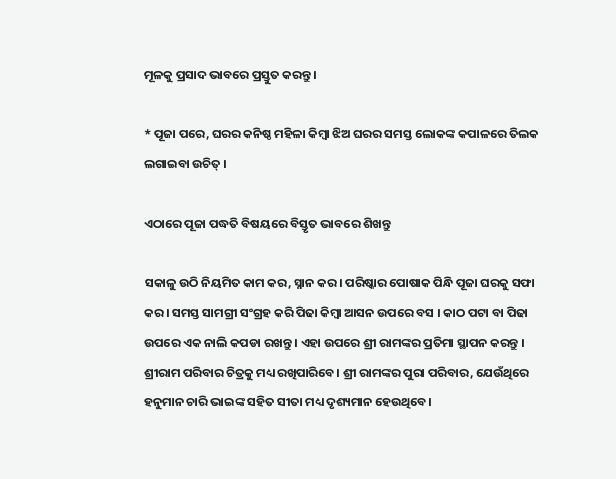ମୂଳକୁ ପ୍ରସାଦ ଭାବରେ ପ୍ରସ୍ତୁତ କରନ୍ତୁ ।

* ପୂଜା ପରେ, ଘରର କନିଷ୍ଠ ମହିଳା କିମ୍ବା ଝିଅ ଘରର ସମସ୍ତ ଲୋକଙ୍କ କପାଳରେ ତିଲକ ଲଗାଇବା ଉଚିତ୍ ।

ଏଠାରେ ପୂଜା ପଦ୍ଧତି ବିଷୟରେ ବିସ୍ତୃତ ଭାବରେ ଶିଖନ୍ତୁ

ସକାଳୁ ଉଠି ନିୟମିତ କାମ କର, ସ୍ନାନ କର । ପରିଷ୍କାର ପୋଷାକ ପିନ୍ଧି ପୂଜା ଘରକୁ ସଫା କର । ସମସ୍ତ ସାମଗ୍ରୀ ସଂଗ୍ରହ କରି ପିଢା କିମ୍ବା ଆସନ ଉପରେ ବସ । କାଠ ପଟା ବା ପିଢା ଉପରେ ଏକ ନାଲି କପଡା ରଖନ୍ତୁ । ଏହା ଉପରେ ଶ୍ରୀ ରାମଙ୍କର ପ୍ରତିମା ସ୍ଥାପନ କରନ୍ତୁ । ଶ୍ରୀରାମ ପରିବାର ଚିତ୍ରକୁ ମଧ୍ୟ ରଖିପାରିବେ। ଶ୍ରୀ ରାମଙ୍କର ପୁରା ପରିବାର, ଯେଉଁଥିରେ ହନୁମାନ ଚାରି ଭାଇଙ୍କ ସହିତ ସୀତା ମଧ୍ୟ ଦୃଶ୍ୟମାନ ହେଉଥିବେ।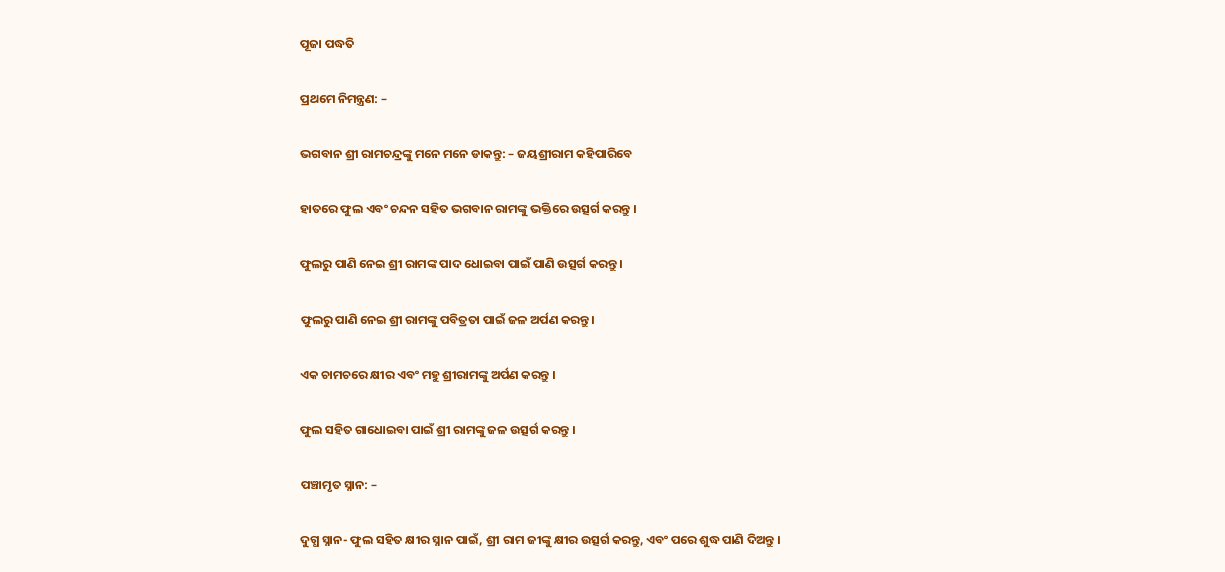ପୂଜା ପଦ୍ଧତି

ପ୍ରଥମେ ନିମନ୍ତ୍ରଣ: –

ଭଗବାନ ଶ୍ରୀ ରାମଚନ୍ଦ୍ରଙ୍କୁ ମନେ ମନେ ଡାକନ୍ତୁ: – ଜୟଶ୍ରୀରାମ କହିପାରିବେ

ହାତରେ ଫୁଲ ଏବଂ ଚନ୍ଦନ ସହିତ ଭଗବାନ ରାମଙ୍କୁ ଭକ୍ତିରେ ଉତ୍ସର୍ଗ କରନ୍ତୁ ।

ଫୁଲରୁ ପାଣି ନେଇ ଶ୍ରୀ ରାମଙ୍କ ପାଦ ଧୋଇବା ପାଇଁ ପାଣି ଉତ୍ସର୍ଗ କରନ୍ତୁ ।

ଫୁଲରୁ ପାଣି ନେଇ ଶ୍ରୀ ରାମଙ୍କୁ ପବିତ୍ରତା ପାଇଁ ଜଳ ଅର୍ପଣ କରନ୍ତୁ।

ଏକ ଚାମଚରେ କ୍ଷୀର ଏବଂ ମହୁ ଶ୍ରୀରାମଙ୍କୁ ଅର୍ପଣ କରନ୍ତୁ ।

ଫୁଲ ସହିତ ଗାଧୋଇବା ପାଇଁ ଶ୍ରୀ ରାମଙ୍କୁ ଜଳ ଉତ୍ସର୍ଗ କରନ୍ତୁ ।

ପଞ୍ଚାମୃତ ସ୍ନାନ: –

ଦୁଗ୍ଧ ସ୍ନାନ- ଫୁଲ ସହିତ କ୍ଷୀର ସ୍ନାନ ପାଇଁ, ଶ୍ରୀ ରାମ ଜୀଙ୍କୁ କ୍ଷୀର ଉତ୍ସର୍ଗ କରନ୍ତୁ, ଏବଂ ପରେ ଶୁଦ୍ଧ ପାଣି ଦିଅନ୍ତୁ ।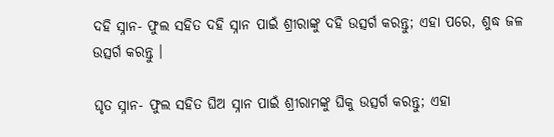ଦହି ସ୍ନାନ- ଫୁଲ ସହିତ ଦହି ସ୍ନାନ ପାଇଁ ଶ୍ରୀରାଙ୍କୁ ଦହି ଉତ୍ସର୍ଗ କରନ୍ତୁ; ଏହା ପରେ, ଶୁଦ୍ଧ ଜଳ ଉତ୍ସର୍ଗ କରନ୍ତୁ ।

ଘୃତ ସ୍ନାନ- ଫୁଲ ସହିତ ଘିଅ ସ୍ନାନ ପାଇଁ ଶ୍ରୀରାମଙ୍କୁ ଘିକୁ ଉତ୍ସର୍ଗ କରନ୍ତୁ; ଏହା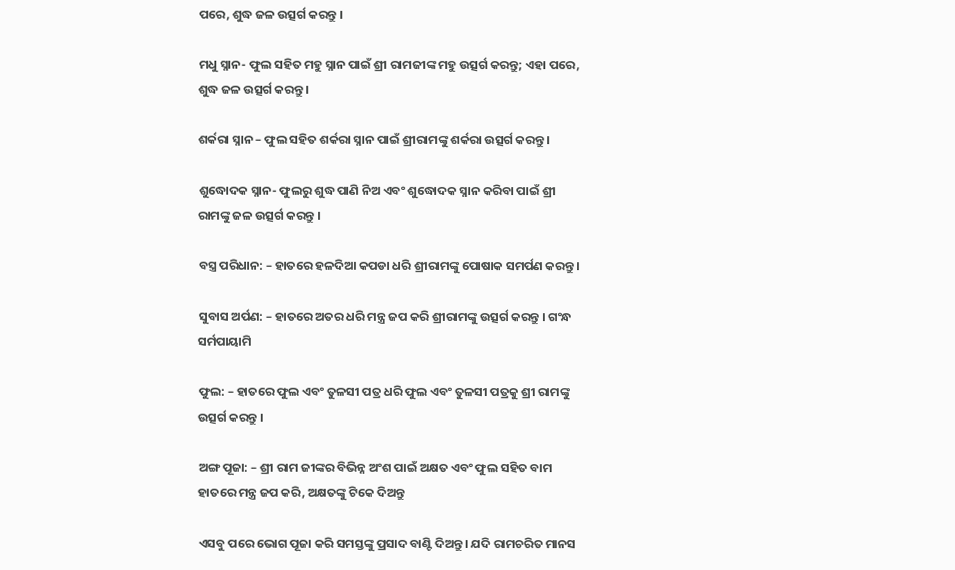ପରେ, ଶୁଦ୍ଧ ଜଳ ଉତ୍ସର୍ଗ କରନ୍ତୁ ।

ମଧୁ ସ୍ନାନ- ଫୁଲ ସହିତ ମହୁ ସ୍ନାନ ପାଇଁ ଶ୍ରୀ ରାମଜୀଙ୍କ ମହୁ ଉତ୍ସର୍ଗ କରନ୍ତୁ; ଏହା ପରେ, ଶୁଦ୍ଧ ଜଳ ଉତ୍ସର୍ଗ କରନ୍ତୁ ।

ଶର୍କରା ସ୍ନାନ – ଫୁଲ ସହିତ ଶର୍କରା ସ୍ନାନ ପାଇଁ ଶ୍ରୀରାମଙ୍କୁ ଶର୍କରା ଉତ୍ସର୍ଗ କରନ୍ତୁ ।

ଶୁଦ୍ଧୋଦକ ସ୍ନାନ- ଫୁଲରୁ ଶୁଦ୍ଧ ପାଣି ନିଅ ଏବଂ ଶୁଦ୍ଧୋଦକ ସ୍ନାନ କରିବା ପାଇଁ ଶ୍ରୀ ରାମଙ୍କୁ ଜଳ ଉତ୍ସର୍ଗ କରନ୍ତୁ ।

ବସ୍ତ୍ର ପରିଧାନ: – ହାତରେ ହଳଦିଆ କପଡା ଧରି ଶ୍ରୀରାମଙ୍କୁ ପୋଷାକ ସମର୍ପଣ କରନ୍ତୁ ।

ସୁବାସ ଅର୍ପଣ: – ହାତରେ ଅତର ଧରି ମନ୍ତ୍ର ଜପ କରି ଶ୍ରୀରାମଙ୍କୁ ଉତ୍ସର୍ଗ କରନ୍ତୁ । ଗଂନ୍ଧ ସର୍ମପାୟାମି

ଫୁଲ: – ହାତରେ ଫୁଲ ଏବଂ ତୁଳସୀ ପତ୍ର ଧରି ଫୁଲ ଏବଂ ତୁଳସୀ ପତ୍ରକୁ ଶ୍ରୀ ରାମଙ୍କୁ ଉତ୍ସର୍ଗ କରନ୍ତୁ ।

ଅଙ୍ଗ ପୂଜା: – ଶ୍ରୀ ରାମ ଜୀଙ୍କର ବିଭିନ୍ନ ଅଂଶ ପାଇଁ ଅକ୍ଷତ ଏବଂ ଫୁଲ ସହିତ ବାମ ହାତରେ ମନ୍ତ୍ର ଜପ କରି, ଅକ୍ଷତଙ୍କୁ ଟିକେ ଦିଅନ୍ତୁ

ଏସବୁ ପରେ ଭୋଗ ପୂଜା କରି ସମସ୍ତଙ୍କୁ ପ୍ରସାଦ ବାଣ୍ଟି ଦିଅନ୍ତୁ। ଯଦି ରାମଚରିତ ମାନସ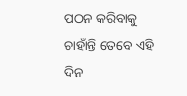ପଠନ କରିବାକୁ ଚାହାଁନ୍ତି ତେବେ ଏହି ଦିନ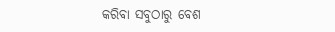କରିବା ସବୁଠାରୁ ବେଶ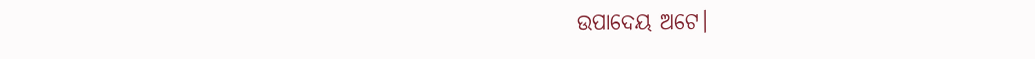ଉପାଦେୟ ଅଟେ।